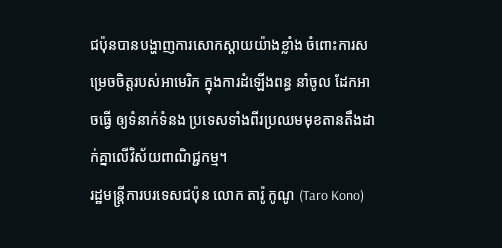ជប៉ុនបានបង្ហាញការសោកស្តាយយ៉ាងខ្លាំង ចំពោះការសម្រេចចិត្តរបស់អាមេរិក ក្នុងការដំឡើងពន្ធ នាំចូល ដែកអាចធ្វើ ឲ្យទំនាក់ទំនង ប្រទេសទាំងពីរប្រឈមមុខតានតឹងដាក់គ្នាលើវិស័យពាណិជ្ជកម្ម។
រដ្ឋមន្ត្រីការបរទេសជប៉ុន លោក តារ៉ូ កូណូ (Taro Kono)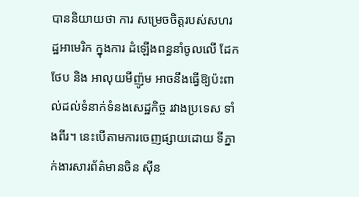បាននិយាយថា ការ សម្រេចចិត្តរបស់សហរដ្ឋអាមេរិក ក្នុងការ ដំឡើងពន្ធនាំចូលលើ ដែកថែប និង អាលុយមីញ៉ូម អាចនឹងធ្វើឱ្យប៉ះពាល់ដល់ទំនាក់ទំនងសេដ្ឋកិច្ច រវាងប្រទេស ទាំងពីរ។ នេះបើតាមការចេញផ្សាយដោយ ទីភ្នាក់ងារសារព័ត៌មានចិន ស៊ីន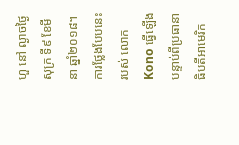ហួ នៅ ល្ងាចថ្ងៃសុក្រ ទី៩ ខែមីនា ឆ្នាំ២០១៨។
ការថ្លែងបែបនេះរបស់ លោក Kono ធ្វើឡើងបន្ទាប់ពីប្រធានាធិបតីអាមេរិក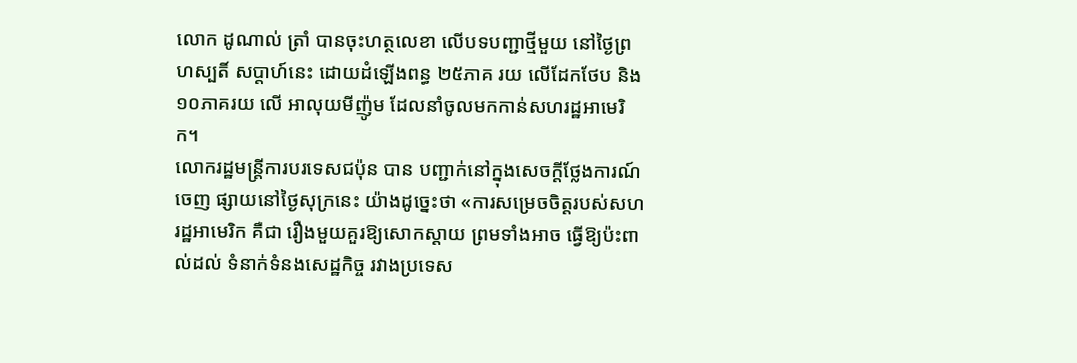លោក ដូណាល់ ត្រាំ បានចុះហត្ថលេខា លើបទបញ្ជាថ្មីមួយ នៅថ្ងៃព្រហស្បតិ៍ សប្តាហ៍នេះ ដោយដំឡើងពន្ធ ២៥ភាគ រយ លើដែកថែប និង ១០ភាគរយ លើ អាលុយមីញ៉ូម ដែលនាំចូលមកកាន់សហរដ្ឋអាមេរិក។
លោករដ្ឋមន្ត្រីការបរទេសជប៉ុន បាន បញ្ជាក់នៅក្នុងសេចក្ដីថ្លែងការណ៍ ចេញ ផ្សាយនៅថ្ងៃសុក្រនេះ យ៉ាងដូច្នេះថា «ការសម្រេចចិត្តរបស់សហរដ្ឋអាមេរិក គឺជា រឿងមួយគួរឱ្យសោកស្ដាយ ព្រមទាំងអាច ធ្វើឱ្យប៉ះពាល់ដល់ ទំនាក់ទំនងសេដ្ឋកិច្ច រវាងប្រទេស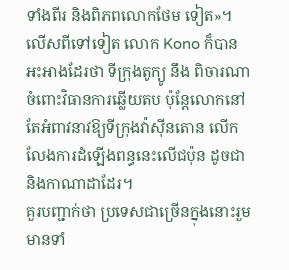ទាំងពីរ និងពិភពលោកថែម ទៀត»។
លើសពីទៅទៀត លោក Kono ក៏បាន អះអាងដែរថា ទីក្រុងតូក្យូ នឹង ពិចារណា ចំពោះវិធានការឆ្លើយតប ប៉ុន្តែលោកនៅតែអំពាវនាវឱ្យទីក្រុងវ៉ាស៊ីនតោន លើក លែងការដំឡើងពន្ធនេះលើជប៉ុន ដូចជា និងកាណាដាដែរ។
គួរបញ្ជាក់ថា ប្រទេសជាច្រើនក្នុងនោះរួមមានទាំ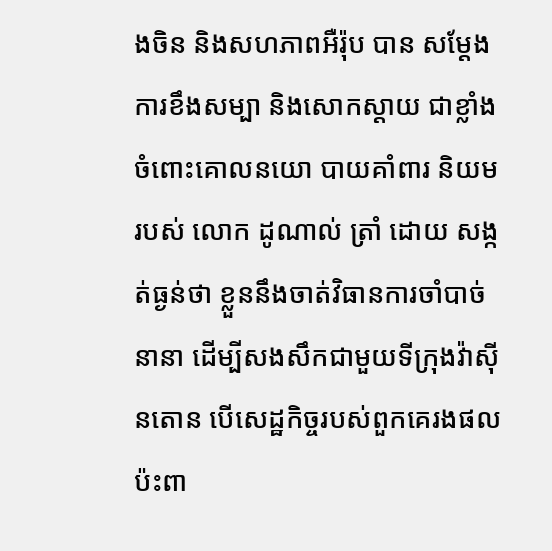ងចិន និងសហភាពអឺរ៉ុប បាន សម្ដែងការខឹងសម្បា និងសោកស្ដាយ ជាខ្លាំង ចំពោះគោលនយោ បាយគាំពារ និយមរបស់ លោក ដូណាល់ ត្រាំ ដោយ សង្កត់ធ្ងន់ថា ខ្លួននឹងចាត់វិធានការចាំបាច់ នានា ដើម្បីសងសឹកជាមួយទីក្រុងវ៉ាស៊ីនតោន បើសេដ្ឋកិច្ចរបស់ពួកគេរងផលប៉ះពា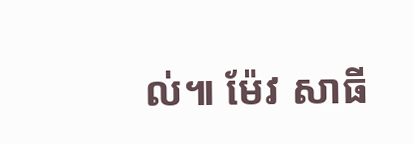ល់៕ ម៉ែវ សាធី